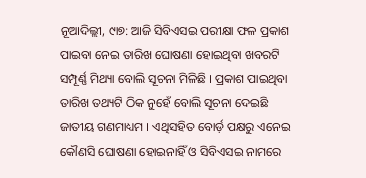ନୂଆଦିଲ୍ଲୀ, ୯ା୭: ଆଜି ସିବିଏସଇ ପରୀକ୍ଷା ଫଳ ପ୍ରକାଶ ପାଇବା ନେଇ ତାରିଖ ଘୋଷଣା ହୋଇଥିବା ଖବରଟି ସମ୍ପୂର୍ଣ୍ଣ ମିଥ୍ୟା ବୋଲି ସୂଚନା ମିଳିଛି । ପ୍ରକାଶ ପାଇଥିବା ତାରିଖ ତଥ୍ୟଟି ଠିକ ନୁହେଁ ବୋଲି ସୂଚନା ଦେଇଛି ଜାତୀୟ ଗଣମାଧ୍ୟମ । ଏଥିସହିତ ବୋର୍ଡ଼ ପକ୍ଷରୁ ଏନେଇ କୌଣସି ଘୋଷଣା ହୋଇନାହିଁ ଓ ସିବିଏସଇ ନାମରେ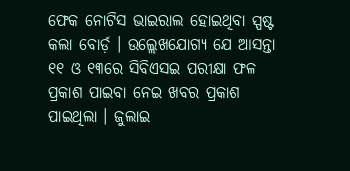ଫେକ ନୋଟିସ ଭାଇରାଲ ହୋଇଥିବା ସ୍ପଷ୍ଟ କଲା ବୋର୍ଡ଼ । ଉଲ୍ଲେଖଯୋଗ୍ୟ ଯେ ଆସନ୍ତା ୧୧ ଓ ୧୩ରେ ସିବିଏସଇ ପରୀକ୍ଷା ଫଳ ପ୍ରକାଶ ପାଇବା ନେଇ ଖବର ପ୍ରକାଶ ପାଇଥିଲା । ଜୁଲାଇ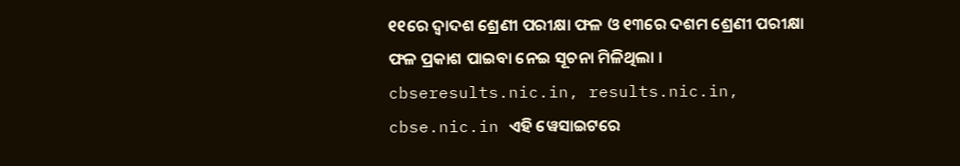୧୧ରେ ଦ୍ୱାଦଶ ଶ୍ରେଣୀ ପରୀକ୍ଷା ଫଳ ଓ ୧୩ରେ ଦଶମ ଶ୍ରେଣୀ ପରୀକ୍ଷା ଫଳ ପ୍ରକାଶ ପାଇବା ନେଇ ସୂଚନା ମିଳିଥିଲା । cbseresults.nic.in, results.nic.in, cbse.nic.in ଏହି ୱେସାଇଟରେ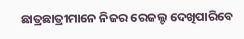ଛାତ୍ରଛାତ୍ରୀମାନେ ନିଜର ରେଜଲ୍ଟ ଦେଖିପାରିବେ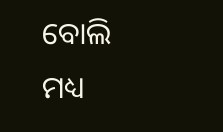ବୋଲି ମଧ୍ୟ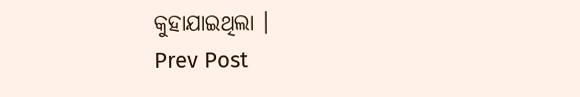କୁହାଯାଇଥିଲା ।
Prev Post